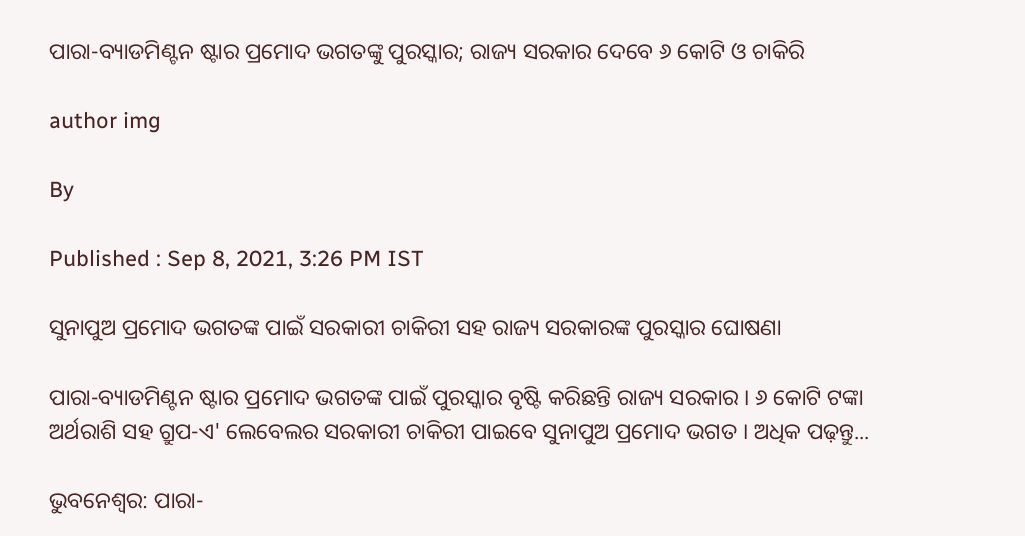ପାରା-ବ୍ୟାଡମିଣ୍ଟନ ଷ୍ଟାର ପ୍ରମୋଦ ଭଗତଙ୍କୁ ପୁରସ୍କାର; ରାଜ୍ୟ ସରକାର ଦେବେ ୬ କୋଟି ଓ ଚାକିରି

author img

By

Published : Sep 8, 2021, 3:26 PM IST

ସୁନାପୁଅ ପ୍ରମୋଦ ଭଗତଙ୍କ ପାଇଁ ସରକାରୀ ଚାକିରୀ ସହ ରାଜ୍ୟ ସରକାରଙ୍କ ପୁରସ୍କାର ଘୋଷଣା

ପାରା-ବ୍ୟାଡମିଣ୍ଟନ ଷ୍ଟାର ପ୍ରମୋଦ ଭଗତଙ୍କ ପାଇଁ ପୁରସ୍କାର ବୃଷ୍ଟି କରିଛନ୍ତି ରାଜ୍ୟ ସରକାର । ୬ କୋଟି ଟଙ୍କା ଅର୍ଥରାଶି ସହ ଗ୍ରୁପ-ଏ' ଲେବେଲର ସରକାରୀ ଚାକିରୀ ପାଇବେ ସୁନାପୁଅ ପ୍ରମୋଦ ଭଗତ । ଅଧିକ ପଢ଼ନ୍ତୁ...

ଭୁବନେଶ୍ବର: ପାରା-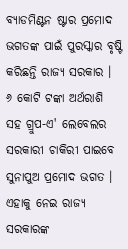ବ୍ୟାଡମିଣ୍ଟନ ଷ୍ଟାର ପ୍ରମୋଦ ଭଗତଙ୍କ ପାଇଁ ପୁରସ୍କାର ବୃଷ୍ଟି କରିଛନ୍ତି ରାଜ୍ୟ ସରକାର । ୬ କୋଟି ଟଙ୍କା ଅର୍ଥରାଶି ସହ ଗ୍ରୁପ-ଏ' ଲେବେଲର ସରକାରୀ ଚାକିରୀ ପାଇବେ ସୁନାପୁଅ ପ୍ରମୋଦ ଭଗତ । ଏହାକୁ ନେଇ ରାଜ୍ୟ ସରକାରଙ୍କ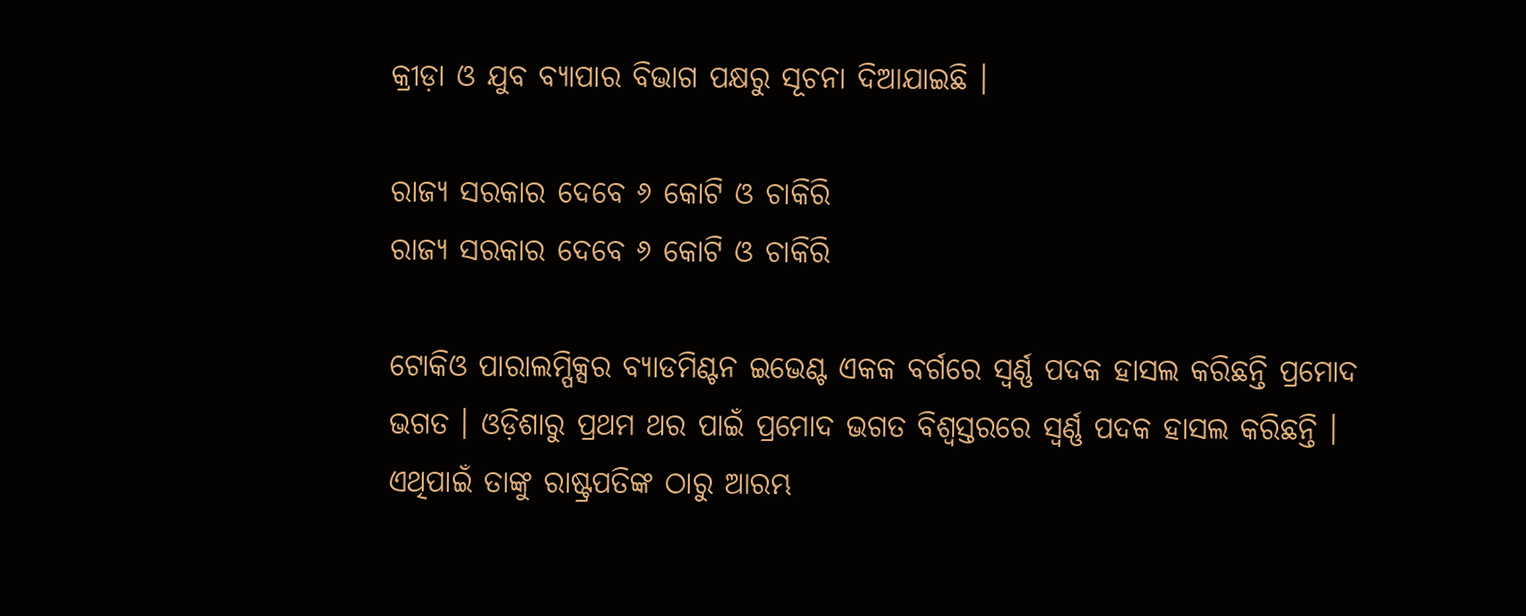କ୍ରୀଡ଼ା ଓ ଯୁବ ବ୍ୟାପାର ବିଭାଗ ପକ୍ଷରୁ ସୂଚନା ଦିଆଯାଇଛି ।

ରାଜ୍ୟ ସରକାର ଦେବେ ୬ କୋଟି ଓ ଚାକିରି
ରାଜ୍ୟ ସରକାର ଦେବେ ୬ କୋଟି ଓ ଚାକିରି

ଟୋକିଓ ପାରାଲମ୍ପିକ୍ସର ବ୍ୟାଡମିଣ୍ଟନ ଇଭେଣ୍ଟ ଏକକ ବର୍ଗରେ ସ୍ବର୍ଣ୍ଣ ପଦକ ହାସଲ କରିଛନ୍ତି ପ୍ରମୋଦ ଭଗତ । ଓଡ଼ିଶାରୁ ପ୍ରଥମ ଥର ପାଇଁ ପ୍ରମୋଦ ଭଗତ ବିଶ୍ବସ୍ତରରେ ସ୍ବର୍ଣ୍ଣ ପଦକ ହାସଲ କରିଛନ୍ତି । ଏଥିପାଇଁ ତାଙ୍କୁ ରାଷ୍ଟ୍ରପତିଙ୍କ ଠାରୁ ଆରମ୍ଭ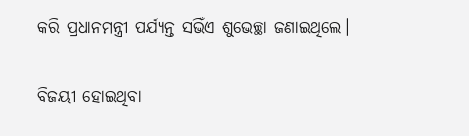କରି ପ୍ରଧାନମନ୍ତ୍ରୀ ପର୍ଯ୍ୟନ୍ତ ସଭିଁଏ ଶୁଭେଚ୍ଛା ଜଣାଇଥିଲେ।

ବିଜୟୀ ହୋଇଥିବା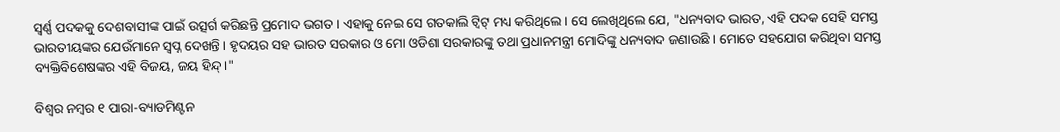ସ୍ବର୍ଣ୍ଣ ପଦକକୁ ଦେଶବାସୀଙ୍କ ପାଇଁ ଉତ୍ସର୍ଗ କରିଛନ୍ତି ପ୍ରମୋଦ ଭଗତ । ଏହାକୁ ନେଇ ସେ ଗତକାଲି ଟ୍ବିଟ୍ ମଧ୍ୟ କରିଥିଲେ । ସେ ଲେଖିଥିଲେ ଯେ, "ଧନ୍ୟବାଦ ଭାରତ, ଏହି ପଦକ ସେହି ସମସ୍ତ ଭାରତୀୟଙ୍କର ଯେଉଁମାନେ ସ୍ବପ୍ନ ଦେଖନ୍ତି । ହୃଦୟର ସହ ଭାରତ ସରକାର ଓ ମୋ ଓଡିଶା ସରକାରଙ୍କୁ ତଥା ପ୍ରଧାନମନ୍ତ୍ରୀ ମୋଦିଙ୍କୁ ଧନ୍ୟବାଦ ଜଣାଉଛି । ମୋତେ ସହଯୋଗ କରିଥିବା ସମସ୍ତ ବ୍ୟକ୍ତିବିଶେଷଙ୍କର ଏହି ବିଜୟ, ଜୟ ହିନ୍ଦ୍‌।"

ବିଶ୍ବର ନମ୍ବର ୧ ପାରା-ବ୍ୟାଡମିଣ୍ଟନ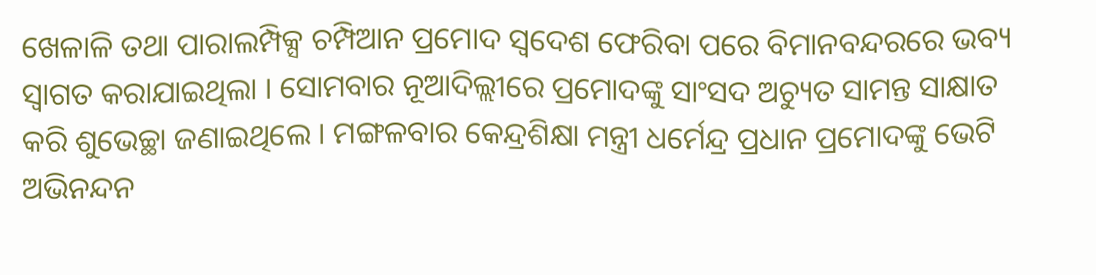ଖେଳାଳି ତଥା ପାରାଲମ୍ପିକ୍ସ ଚମ୍ପିଆନ ପ୍ରମୋଦ ସ୍ବଦେଶ ଫେରିବା ପରେ ବିମାନବନ୍ଦରରେ ଭବ୍ୟ ସ୍ବାଗତ କରାଯାଇଥିଲା । ସୋମବାର ନୂଆଦିଲ୍ଲୀରେ ପ୍ରମୋଦଙ୍କୁ ସାଂସଦ ଅଚ୍ୟୁତ ସାମନ୍ତ ସାକ୍ଷାତ କରି ଶୁଭେଚ୍ଛା ଜଣାଇଥିଲେ । ମଙ୍ଗଳବାର କେନ୍ଦ୍ରଶିକ୍ଷା ମନ୍ତ୍ରୀ ଧର୍ମେନ୍ଦ୍ର ପ୍ରଧାନ ପ୍ରମୋଦଙ୍କୁ ଭେଟି ଅଭିନନ୍ଦନ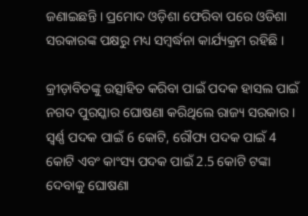ଜଣାଇଛନ୍ତି । ପ୍ରମୋଦ ଓଡ଼ିଶା ଫେରିବା ପରେ ଓଡିଶା ସରକାରଙ୍କ ପକ୍ଷରୁ ମଧ୍ୟ ସମ୍ବର୍ଦ୍ଧନା କାର୍ଯ୍ୟକ୍ରମ ରହିଛି ।

କ୍ରୀଡ଼ାବିତଙ୍କୁ ଉତ୍ସାହିତ କରିବା ପାଇଁ ପଦକ ହାସଲ ପାଇଁ ନଗଦ ପୁରସ୍କାର ଘୋଷଣା କରିଥିଲେ ରାଜ୍ୟ ସରକାର । ସ୍ୱର୍ଣ୍ଣ ପଦକ ପାଇଁ 6 କୋଟି, ରୌପ୍ୟ ପଦକ ପାଇଁ 4 କୋଟି ଏବଂ କାଂସ୍ୟ ପଦକ ପାଇଁ 2.5 କୋଟି ଟଙ୍କା ଦେବାକୁ ଘୋଷଣା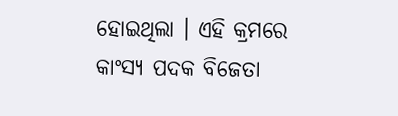ହୋଇଥିଲା । ଏହି କ୍ରମରେ କାଂସ୍ୟ ପଦକ ବିଜେତା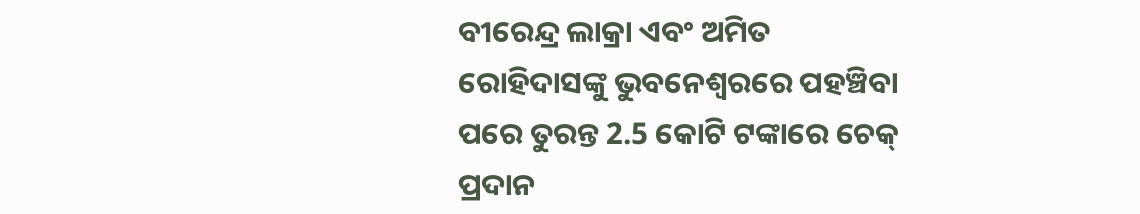ବୀରେନ୍ଦ୍ର ଲାକ୍ରା ଏବଂ ଅମିତ ରୋହିଦାସଙ୍କୁ ଭୁବନେଶ୍ୱରରେ ପହଞ୍ଚିବା ପରେ ତୁରନ୍ତ 2.5 କୋଟି ଟଙ୍କାରେ ଚେକ୍ ପ୍ରଦାନ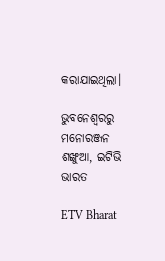କରାଯାଇଥିଲା।

ଭୁବନେଶ୍ବରରୁ ମନୋରଞ୍ଜନ ଶଙ୍ଖୁଆ, ଇଟିଭି ଭାରତ

ETV Bharat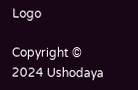Logo

Copyright © 2024 Ushodaya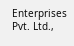Enterprises Pvt. Ltd.,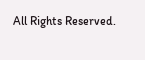All Rights Reserved.